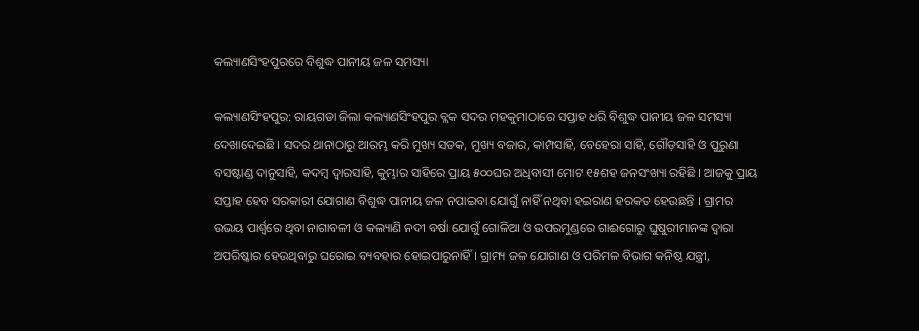କଲ୍ୟାଣସିଂହପୁରରେ ବିଶୁଦ୍ଧ ପାନୀୟ ଜଳ ସମସ୍ୟା

କଲ୍ୟାଣସିଂହପୁର: ରାୟଗଡା ଜିଲା କଲ୍ୟାଣସିଂହପୁର ବ୍ଲକ ସଦର ମହକୁମାଠାରେ ସପ୍ତାହ ଧରି ବିଶୁଦ୍ଧ ପାନୀୟ ଜଳ ସମସ୍ୟା ଦେଖାଦେଇଛି । ସଦର ଥାନାଠାରୁ ଆରମ୍ଭ କରି ମୁଖ୍ୟ ସଡକ, ମୁଖ୍ୟ ବଜାର, କାମ୍ପସାହି, ବେହେରା ସାହି, ଗୌଡ଼ସାହି ଓ ପୁରୁଣା ବସଷ୍ଟାଣ୍ଡ ଦାନୁସାହି, କଦମ୍ବ ଦ୍ୱାରସାହି, କୁମ୍ଭାର ସାହିରେ ପ୍ରାୟ ୫୦୦ଘର ଅଧିବାସୀ ମୋଟ ୧୫ଶହ ଜନସଂଖ୍ୟା ରହିଛି । ଆଜକୁ ପ୍ରାୟ ସପ୍ତାହ ହେବ ସରକାରୀ ଯୋଗାଣ ବିଶୁଦ୍ଧ ପାନୀୟ ଜଳ ନପାଇବା ଯୋଗୁଁ ନାହିଁ ନଥିବା ହଇରାଣ ହରକତ ହେଉଛନ୍ତି । ଗ୍ରାମର ଉଭୟ ପାର୍ଶ୍ୱରେ ଥିବା ନାଗାବଳୀ ଓ କଲ୍ୟାଣି ନଦୀ ବର୍ଷା ଯୋଗୁଁ ଗୋଳିଆ ଓ ଉପରମୁଣ୍ଡରେ ଗାଈଗୋରୁ ଘୁଷୁରୀମାନଙ୍କ ଦ୍ୱାରା ଅପରିଷ୍କାର ହେଉଥିବାରୁ ଘରୋଇ ବ୍ୟବହାର ହୋଇପାରୁନାହିଁ । ଗ୍ରାମ୍ୟ ଜଳ ଯୋଗାଣ ଓ ପରିମଳ ବିଭାଗ କନିଷ୍ଠ ଯନ୍ତ୍ରୀ,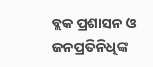ବ୍ଲକ ପ୍ରଶାସନ ଓ ଜନପ୍ରତିନିଧିଙ୍କ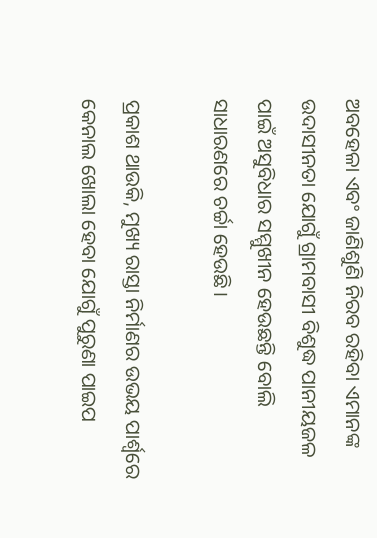ଅବହେଳା ଏବଂ ଜାଣିଶୁଣି ନିରବ ରହିବା ଏମାନଙ୍କ ଉଦାସୀନତା ଯୋଗୁଁ ଗ୍ରାମବାସୀ ବିଶୁଦ୍ଧ ପାନୀୟଜଳ ପାଇଁ ଅସୁବିଧାର ସମ୍ମୁଖୀନ ହେଉଛନ୍ତି ବୋଲି ସାଧାରଣରେ ଚର୍ଚ୍ଚା ହେଉଛି।

ପ୍ରକାଶ ଥାଉକି, ମୁଖ୍ୟ ରାସ୍ତା ନିର୍ମାଣର ଉଭୟ ପାର୍ଶ୍ୱରେ କେନାଲ ଖୋଲା ହେବା ଯୋଗୁଁ ପୁରୁଣା ପାଇପ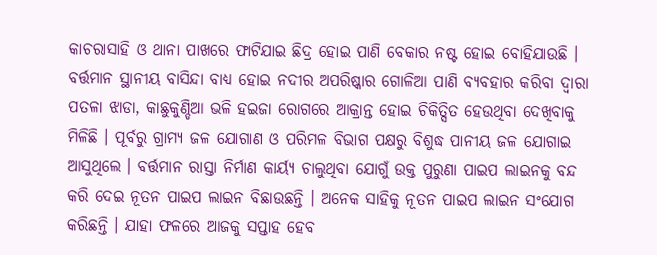କାଚରାସାହି ଓ ଥାନା ପାଖରେ ଫାଟିଯାଇ ଛିଦ୍ର ହୋଇ ପାଣି ବେକାର ନଷ୍ଟ ହୋଇ ବୋହିଯାଉଛି । ବର୍ତ୍ତମାନ ସ୍ଥାନୀୟ ବାସିନ୍ଦା ବାଧ୍ୟ ହୋଇ ନଦୀର ଅପରିଷ୍କାର ଗୋଳିଆ ପାଣି ବ୍ୟବହାର କରିବା ଦ୍ୱାରା ପତଳା ଝାଡା, କାଛୁକୁଣ୍ଡିଆ ଭଳି ହଇଜା ରୋଗରେ ଆକ୍ରାନ୍ତ ହୋଇ ଚିକିତ୍ସିତ ହେଉଥିବା ଦେଖିବାକୁ ମିଳିଛି । ପୂର୍ବରୁ ଗ୍ରାମ୍ୟ ଜଳ ଯୋଗାଣ ଓ ପରିମଳ ବିଭାଗ ପକ୍ଷରୁ ବିଶୁଦ୍ଧ ପାନୀୟ ଜଳ ଯୋଗାଇ ଆସୁଥିଲେ । ବର୍ତ୍ତମାନ ରାସ୍ତା ନିର୍ମାଣ କାର୍ୟ୍ୟ ଚାଲୁଥିବା ଯୋଗୁଁ ଉକ୍ତ ପୁରୁଣା ପାଇପ ଲାଇନକୁ ବନ୍ଦ କରି ଦେଇ ନୂତନ ପାଇପ ଲାଇନ ବିଛାଉଛନ୍ତି । ଅନେକ ସାହିକୁ ନୂତନ ପାଇପ ଲାଇନ ସଂଯୋଗ କରିଛନ୍ତି । ଯାହା ଫଳରେ ଆଜକୁ ସପ୍ତାହ ହେବ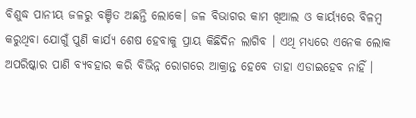ବିଶୁଦ୍ଧ ପାନୀୟ ଜଳରୁ ବଞ୍ଚିତ ଅଛନ୍ତି ଲୋକେ। ଜଳ ବିଭାଗର କାମ ଖିଆଲ ଓ କାର୍ୟ୍ୟରେ ବିଳମ୍ବ କରୁଥିବା ଯୋଗୁଁ ପୁଣି କାର୍ଯ୍ୟ ଶେଷ ହେବାକୁ ପ୍ରାୟ କିଛିଦିନ ଲାଗିବ । ଏଥି ମଧ୍ୟରେ ଏନେକ ଲୋକ ଅପରିଷ୍କାର ପାଣି ବ୍ୟବହାର କରି ବିଭିନ୍ନ ରୋଗରେ ଆକ୍ରାନ୍ତ ହେବେ ତାହା ଏଡାଇହେବ ନାହିଁ ।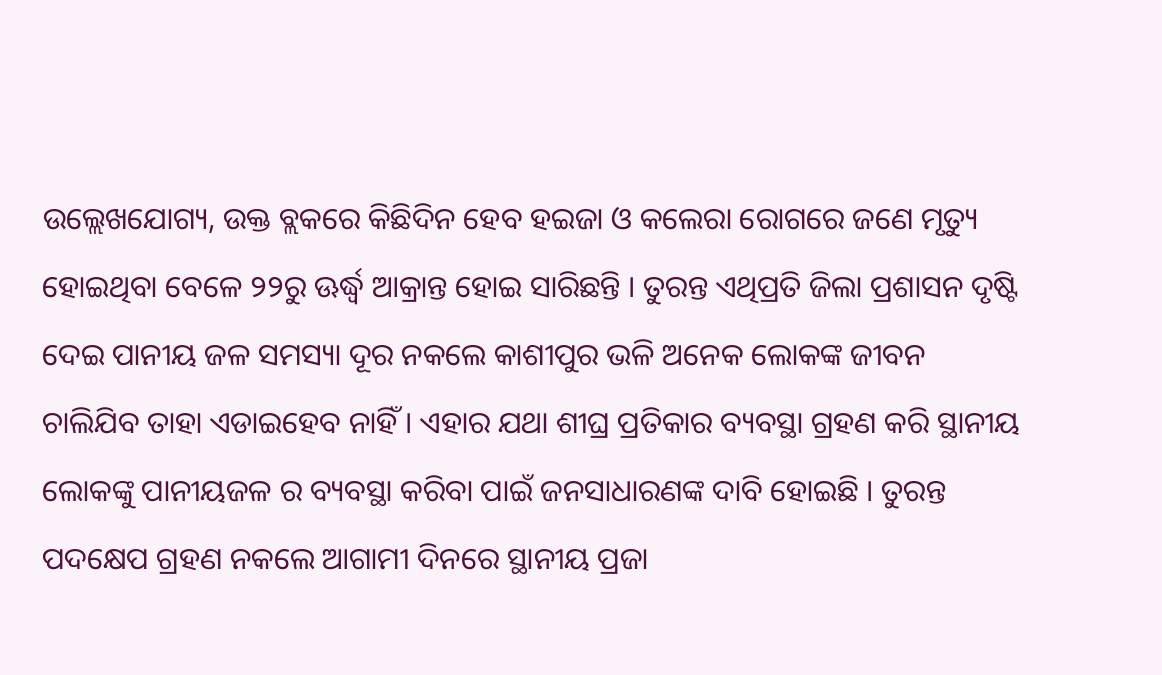ଉଲ୍ଲେଖଯୋଗ୍ୟ, ଉକ୍ତ ବ୍ଲକରେ କିଛିଦିନ ହେବ ହଇଜା ଓ କଲେରା ରୋଗରେ ଜଣେ ମୃତ୍ୟୁ ହୋଇଥିବା ବେଳେ ୨୨ରୁ ଊର୍ଦ୍ଧ୍ବ ଆକ୍ରାନ୍ତ ହୋଇ ସାରିଛନ୍ତି । ତୁରନ୍ତ ଏଥିପ୍ରତି ଜିଲା ପ୍ରଶାସନ ଦୃଷ୍ଟି ଦେଇ ପାନୀୟ ଜଳ ସମସ୍ୟା ଦୂର ନକଲେ କାଶୀପୁର ଭଳି ଅନେକ ଲୋକଙ୍କ ଜୀବନ ଚାଲିଯିବ ତାହା ଏଡାଇହେବ ନାହିଁ । ଏହାର ଯଥା ଶୀଘ୍ର ପ୍ରତିକାର ବ୍ୟବସ୍ଥା ଗ୍ରହଣ କରି ସ୍ଥାନୀୟ ଲୋକଙ୍କୁ ପାନୀୟଜଳ ର ବ୍ୟବସ୍ଥା କରିବା ପାଇଁ ଜନସାଧାରଣଙ୍କ ଦାବି ହୋଇଛି । ତୁରନ୍ତ ପଦକ୍ଷେପ ଗ୍ରହଣ ନକଲେ ଆଗାମୀ ଦିନରେ ସ୍ଥାନୀୟ ପ୍ରଜା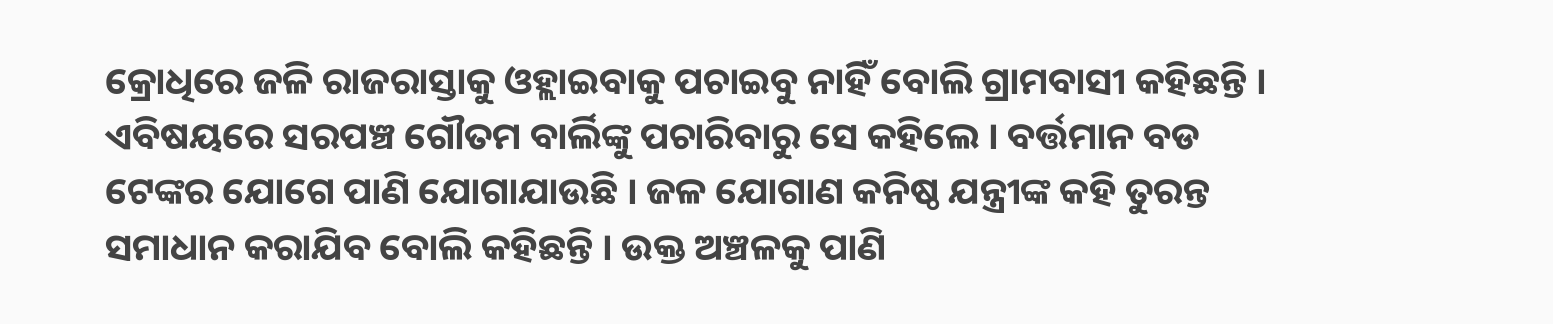କ୍ରୋଧିରେ ଜଳି ରାଜରାସ୍ତାକୁ ଓହ୍ଲାଇବାକୁ ପଚାଇବୁ ନାହିଁ ବୋଲି ଗ୍ରାମବାସୀ କହିଛନ୍ତି । ଏବିଷୟରେ ସରପଞ୍ଚ ଗୌତମ ବାର୍ଲିଙ୍କୁ ପଚାରିବାରୁ ସେ କହିଲେ । ବର୍ତ୍ତମାନ ବଡ ଟେଙ୍କର ଯୋଗେ ପାଣି ଯୋଗାଯାଉଛି । ଜଳ ଯୋଗାଣ କନିଷ୍ଠ ଯନ୍ତ୍ରୀଙ୍କ କହି ତୁରନ୍ତ ସମାଧାନ କରାଯିବ ବୋଲି କହିଛନ୍ତି । ଉକ୍ତ ଅଞ୍ଚଳକୁ ପାଣି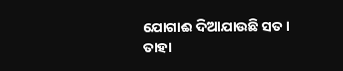ଯୋଗାଈ ଦିଆଯାଉଛି ସତ । ତାହା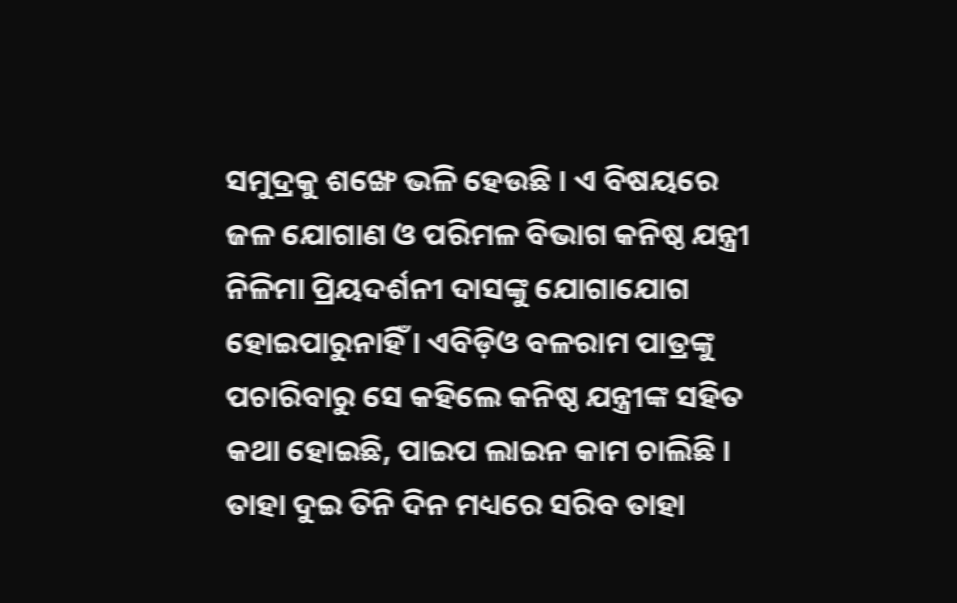ସମୁଦ୍ରକୁ ଶଙ୍ଖେ ଭଳି ହେଉଛି । ଏ ବିଷୟରେ ଜଳ ଯୋଗାଣ ଓ ପରିମଳ ବିଭାଗ କନିଷ୍ଠ ଯନ୍ତ୍ରୀ ନିଳିମା ପ୍ରିୟଦର୍ଶନୀ ଦାସଙ୍କୁ ଯୋଗାଯୋଗ ହୋଇପାରୁନାହିଁ । ଏବିଡ଼ିଓ ବଳରାମ ପାତ୍ରଙ୍କୁ ପଚାରିବାରୁ ସେ କହିଲେ କନିଷ୍ଠ ଯନ୍ତ୍ରୀଙ୍କ ସହିତ କଥା ହୋଇଛି, ପାଇପ ଲାଇନ କାମ ଚାଲିଛି । ତାହା ଦୁଇ ତିନି ଦିନ ମଧ୍ୟରେ ସରିବ ତାହା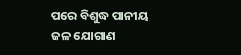ପରେ ବିଶୁଦ୍ଧ ପାନୀୟ ଜଳ ଯୋଗାଣ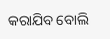କରାଯିବ ବୋଲି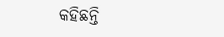କହିଛନ୍ତି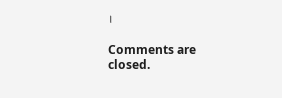।

Comments are closed.